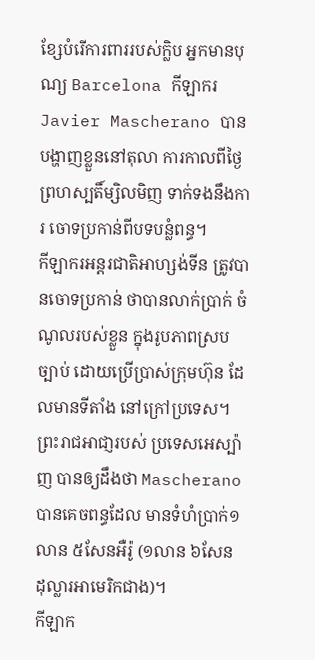ខ្សែបំរើការពាររបស់ក្លិប អ្នកមានបុណ្យ Barcelona កីឡាករ Javier Mascherano បានបង្ហាញខ្លួននៅតុលា ការកាលពីថ្ងៃ ព្រហស្បតិ៍ម្សិលមិញ ទាក់ទងនឹងការ ចោទប្រកាន់ពីបទបន្លំពន្ធ។
កីឡាករអន្តរជាតិអាហ្សង់ទីន ត្រូវបានចោទប្រកាន់ ថាបានលាក់ប្រាក់ ចំណូលរបស់ខ្លួន ក្នុងរូបភាពស្របច្បាប់ ដោយប្រើប្រាស់ក្រុមហ៊ុន ដែលមានទីតាំង នៅក្រៅប្រទេស។ ព្រះរាជអាជា្ញរបស់ ប្រទេសអេស្ប៉ាញ បានឲ្យដឹងថា Mascherano បានគេចពន្ធដែល មានទំហំប្រាក់១លាន ៥សែនអឺរ៉ូ (១លាន ៦សែន ដុល្លារអាមេរិកជាង)។
កីឡាក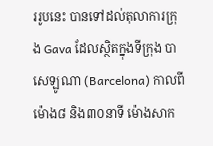ររូបនេះ បានទៅដល់តុលាការក្រុង Gava ដែលស្ថិតក្នុងទីក្រុង បាសេឡូណា (Barcelona) កាលពីម៉ោង៨ និង៣០នាទី ម៉ោងសាក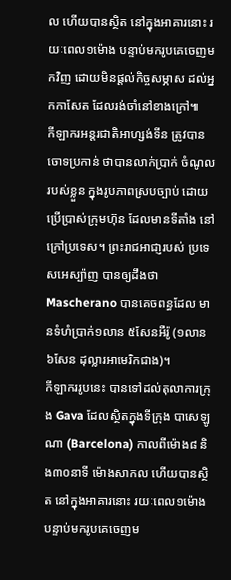ល ហើយបានស្ថិត នៅក្នុងអាគារនោះ រយៈពេល១ម៉ោង បន្ទាប់មករូបគេចេញមកវិញ ដោយមិនផ្ដល់កិច្ចសម្ភាស ដល់អ្នកកាសែត ដែលរង់ចាំនៅខាងក្រៅ៕
កីឡាករអន្តរជាតិអាហ្សង់ទីន ត្រូវបានចោទប្រកាន់ ថាបានលាក់ប្រាក់ ចំណូលរបស់ខ្លួន ក្នុងរូបភាពស្របច្បាប់ ដោយប្រើប្រាស់ក្រុមហ៊ុន ដែលមានទីតាំង នៅក្រៅប្រទេស។ ព្រះរាជអាជា្ញរបស់ ប្រទេសអេស្ប៉ាញ បានឲ្យដឹងថា Mascherano បានគេចពន្ធដែល មានទំហំប្រាក់១លាន ៥សែនអឺរ៉ូ (១លាន ៦សែន ដុល្លារអាមេរិកជាង)។
កីឡាកររូបនេះ បានទៅដល់តុលាការក្រុង Gava ដែលស្ថិតក្នុងទីក្រុង បាសេឡូណា (Barcelona) កាលពីម៉ោង៨ និង៣០នាទី ម៉ោងសាកល ហើយបានស្ថិត នៅក្នុងអាគារនោះ រយៈពេល១ម៉ោង បន្ទាប់មករូបគេចេញម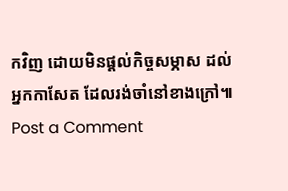កវិញ ដោយមិនផ្ដល់កិច្ចសម្ភាស ដល់អ្នកកាសែត ដែលរង់ចាំនៅខាងក្រៅ៕
Post a Comment